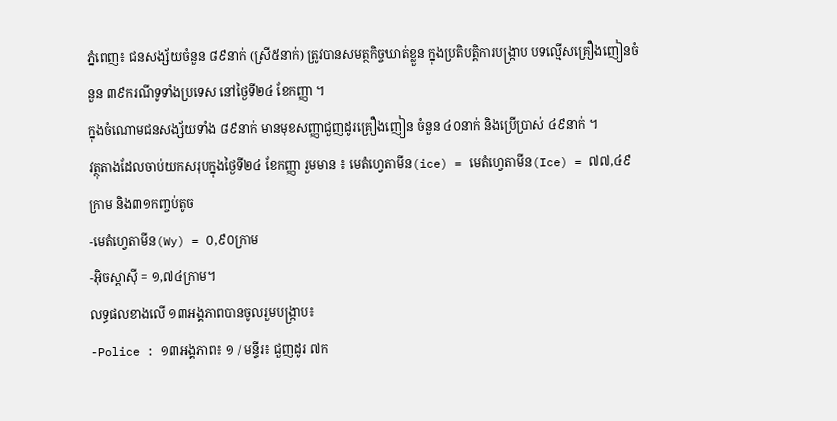ភ្នំពេញ៖ ជនសង្ស័យចំនួន ៨៩នាក់ (ស្រី៥នាក់) ត្រូវបានសមត្ថកិច្ចឃាត់ខ្លួន ក្នុងប្រតិបត្តិការបង្ក្រាប បទល្មើសគ្រឿងញៀនចំនួន ៣៩ករណីទូទាំងប្រទេស នៅថ្ងៃទី២៤ ខែកញ្ញា ។
ក្នុងចំណោមជនសង្ស័យទាំង ៨៩នាក់ មានមុខសញ្ញាជួញដូរគ្រឿងញៀន ចំនួន ៤០នាក់ និងប្រើប្រាស់ ៤៩នាក់ ។
វត្ថុតាងដែលចាប់យកសរុបក្នុងថ្ងៃទី២៤ ខែកញ្ញា រួមមាន ៖ មេតំហ្វេតាមីន(ice) = មេតំហ្វេតាមីន(Ice) = ៧៧,៤៩ក្រាម និង៣១កញ្ចប់តូច
-មេតំហ្វេតាមីន(Wy) = ០,៩០ក្រាម
-អ៊ិចស្តាស៊ី = ១,៧៤ក្រាម។
លទ្ធផលខាងលើ ១៣អង្គភាពបានចូលរួមបង្ក្រាប៖
-Police : ១៣អង្គភាព៖ ១ / មន្ទីរ៖ ជួញដូរ ៧ក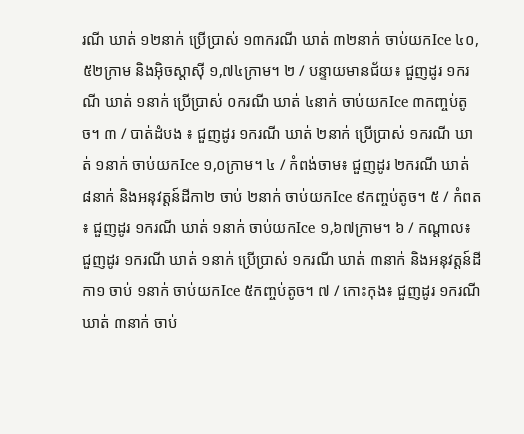រណី ឃាត់ ១២នាក់ ប្រើប្រាស់ ១៣ករណី ឃាត់ ៣២នាក់ ចាប់យកIce ៤០,៥២ក្រាម និងអ៊ិចស្តាស៊ី ១,៧៤ក្រាម។ ២ / បន្ទាយមានជ័យ៖ ជួញដូរ ១ករណី ឃាត់ ១នាក់ ប្រើប្រាស់ ០ករណី ឃាត់ ៤នាក់ ចាប់យកIce ៣កញ្ចប់តូច។ ៣ / បាត់ដំបង ៖ ជួញដូរ ១ករណី ឃាត់ ២នាក់ ប្រើប្រាស់ ១ករណី ឃាត់ ១នាក់ ចាប់យកIce ១,០ក្រាម។ ៤ / កំពង់ចាម៖ ជួញដូរ ២ករណី ឃាត់ ៨នាក់ និងអនុវត្តន៍ដីកា២ ចាប់ ២នាក់ ចាប់យកIce ៩កញ្ចប់តូច។ ៥ / កំពត ៖ ជួញដូរ ១ករណី ឃាត់ ១នាក់ ចាប់យកIce ១,៦៧ក្រាម។ ៦ / កណ្ដាល៖ ជួញដូរ ១ករណី ឃាត់ ១នាក់ ប្រើប្រាស់ ១ករណី ឃាត់ ៣នាក់ និងអនុវត្តន៍ដីកា១ ចាប់ ១នាក់ ចាប់យកIce ៥កញ្ចប់តូច។ ៧ / កោះកុង៖ ជួញដូរ ១ករណី ឃាត់ ៣នាក់ ចាប់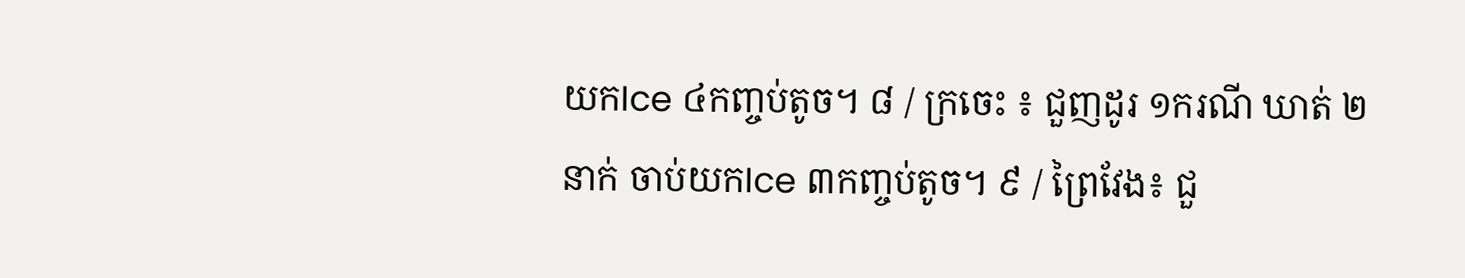យកIce ៤កញ្ចប់តូច។ ៨ / ក្រចេះ ៖ ជួញដូរ ១ករណី ឃាត់ ២នាក់ ចាប់យកIce ៣កញ្ចប់តូច។ ៩ / ព្រៃវែង៖ ជួ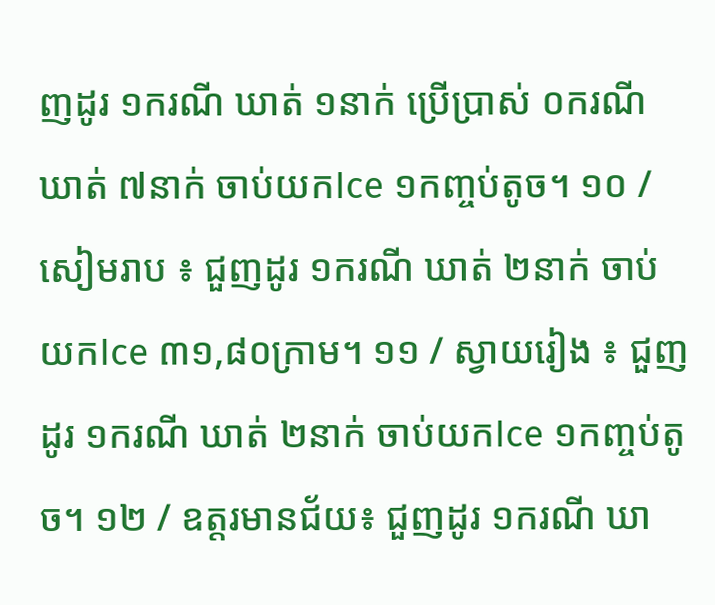ញដូរ ១ករណី ឃាត់ ១នាក់ ប្រើប្រាស់ ០ករណី ឃាត់ ៧នាក់ ចាប់យកIce ១កញ្ចប់តូច។ ១០ / សៀមរាប ៖ ជួញដូរ ១ករណី ឃាត់ ២នាក់ ចាប់យកIce ៣១,៨០ក្រាម។ ១១ / ស្វាយរៀង ៖ ជួញដូរ ១ករណី ឃាត់ ២នាក់ ចាប់យកIce ១កញ្ចប់តូច។ ១២ / ឧត្តរមានជ័យ៖ ជួញដូរ ១ករណី ឃា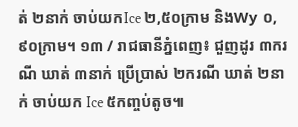ត់ ២នាក់ ចាប់យកIce ២,៥០ក្រាម និងWy ០,៩០ក្រាម។ ១៣ / រាជធានីភ្នំពេញ៖ ជួញដូរ ៣ករណី ឃាត់ ៣នាក់ ប្រើប្រាស់ ២ករណី ឃាត់ ២នាក់ ចាប់យក Ice ៥កញ្ចប់តូច៕